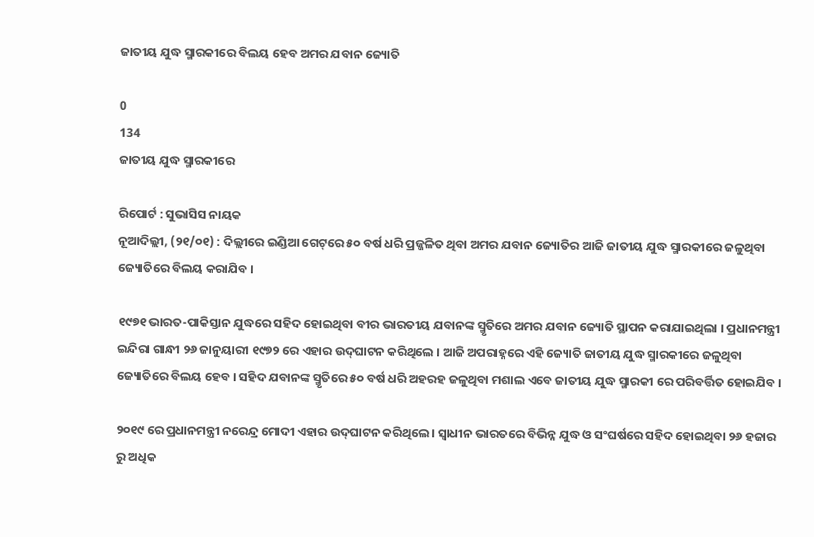ଜାତୀୟ ଯୁଦ୍ଧ ସ୍ମାରକୀରେ ବିଲୟ ହେବ ଅମର ଯବାନ ଜ୍ୟୋତି

0
134
ଜାତୀୟ ଯୁଦ୍ଧ ସ୍ମାରକୀରେ

ରିପୋର୍ଟ : ସୁଭାସିସ ନାୟକ
ନୂଆଦିଲ୍ଲୀ, (୨୧/୦୧) : ଦିଲ୍ଲୀରେ ଇଣ୍ଡିଆ ଗେଟ୍‌ରେ ୫୦ ବର୍ଷ ଧରି ପ୍ରଜ୍ଜଳିତ ଥିବା ଅମର ଯବାନ ଜ୍ୟୋତିର ଆଜି ଜାତୀୟ ଯୁଦ୍ଧ ସ୍ମାରକୀରେ ଜଳୁଥିବା ଜ୍ୟୋତିରେ ବିଲୟ କରାଯିବ ।

୧୯୭୧ ଭାରତ-ପାକିସ୍ତାନ ଯୁଦ୍ଧରେ ସହିଦ ହୋଇଥିବା ବୀର ଭାରତୀୟ ଯବାନଙ୍କ ସ୍ମୃତିରେ ଅମର ଯବାନ ଜ୍ୟୋତି ସ୍ଥାପନ କରାଯାଇଥିଲା । ପ୍ରଧାନମନ୍ତ୍ରୀ ଇନ୍ଦିରା ଗାନ୍ଧୀ ୨୬ ଜାନୁୟାରୀ ୧୯୭୨ ରେ ଏହାର ଉଦ୍‌ଘାଟନ କରିଥିଲେ । ଆଜି ଅପରାହ୍ନରେ ଏହି ଜ୍ୟୋତି ଜାତୀୟ ଯୁଦ୍ଧ ସ୍ମାରକୀରେ ଜଳୁଥିବା ଜ୍ୟୋତିରେ ବିଲୟ ହେବ । ସହିଦ ଯବାନଙ୍କ ସ୍ମୃତିରେ ୫୦ ବର୍ଷ ଧରି ଅହରହ ଜଳୁଥିବା ମଶାଲ ଏବେ ଜାତୀୟ ଯୁଦ୍ଧ ସ୍ମାରକୀ ରେ ପରିବର୍ତ୍ତିତ ହୋଇଯିବ ।

୨୦୧୯ ରେ ପ୍ରଧାନମନ୍ତ୍ରୀ ନରେନ୍ଦ୍ର ମୋଦୀ ଏହାର ଉଦ୍‌ଘାଟନ କରିଥିଲେ । ସ୍ୱାଧୀନ ଭାରତରେ ବିଭିନ୍ନ ଯୁଦ୍ଧ ଓ ସଂଘର୍ଷରେ ସହିଦ ହୋଇଥିବା ୨୬ ହଜାର ରୁ ଅଧିକ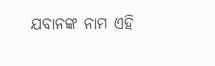ଯବାନଙ୍କ ନାମ ଏହି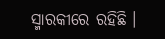ସ୍ମାରକୀରେ ରହିଛି ।